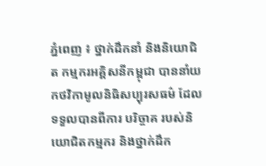ភ្នំពេញ ៖ ថ្នាក់ដឹកនាំ និងនិយោជិត កម្មករអគ្គិសនីកម្ពុជា បាននាំយកថវិកាមូលនិធិសប្បុរសធម៌ ដែលទទួលបានពីការ បរិច្ចាគ របស់និយោជិតកម្មករ និងថ្នាក់ដឹក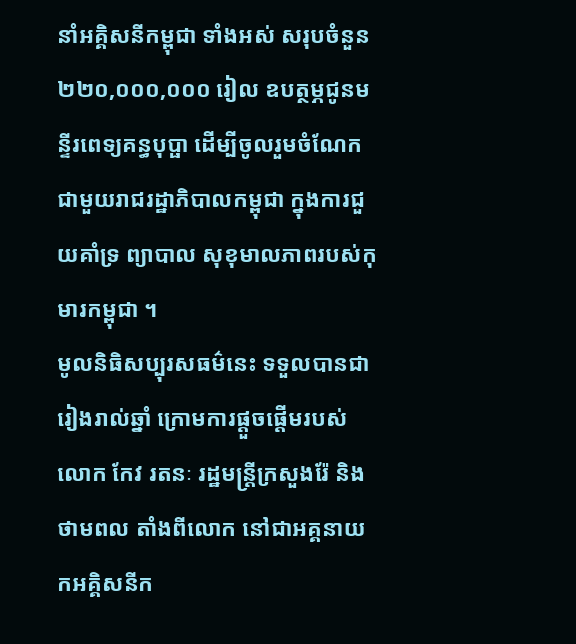នាំអគ្គិសនីកម្ពុជា ទាំងអស់ សរុបចំនួន ២២០,០០០,០០០ រៀល ឧបត្ថម្ភជូនមន្ទីរពេទ្យគន្ធបុប្ផា ដើម្បីចូលរួមចំណែក ជាមួយរាជរដ្ឋាភិបាលកម្ពុជា ក្នុងការជួយគាំទ្រ ព្យាបាល សុខុមាលភាពរបស់កុមារកម្ពុជា ។
មូលនិធិសប្បុរសធម៌នេះ ទទួលបានជារៀងរាល់ឆ្នាំ ក្រោមការផ្តួចផ្តើមរបស់ លោក កែវ រតនៈ រដ្ឋមន្ត្រីក្រសួងរ៉ែ និងថាមពល តាំងពីលោក នៅជាអគ្គនាយកអគ្គិសនីក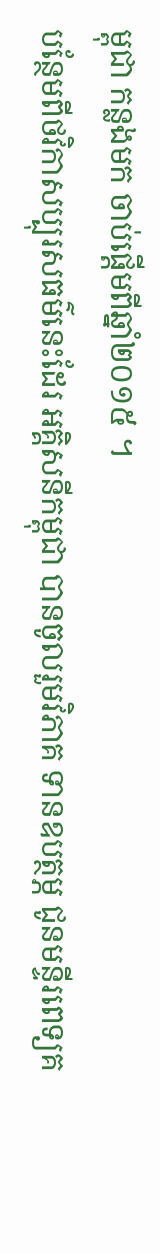ម្ពុជា កន្លងមក ចាប់ផ្តើមពីឆ្នាំ២០១៥ ។
បន្ថែមពីថវិកាសប្បុរសធម៌នេះដែរ អគ្គិសនីកម្ពុជា បានចូលរួមវិភាគ ទានឧបត្ថម្ភ ជូនមន្ទីរពេទ្យគ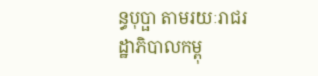ន្ធបុប្ផា តាមរយៈរាជរដ្ឋាភិបាលកម្ពុ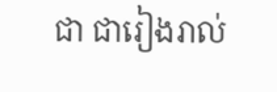ជា ជារៀងរាល់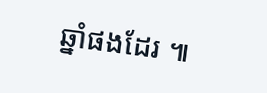ឆ្នាំផងដែរ ៕